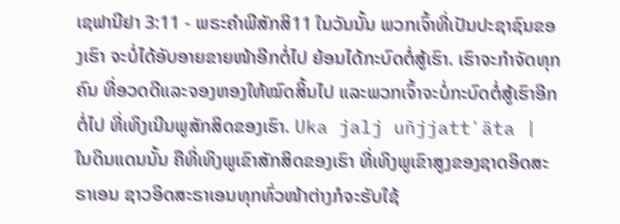ເຊຟານີຢາ 3:11 - ພຣະຄຳພີສັກສິ11 ໃນວັນນັ້ນ ພວກເຈົ້າທີ່ເປັນປະຊາຊົນຂອງເຮົາ ຈະບໍ່ໄດ້ອັບອາຍຂາຍໜ້າອີກຕໍ່ໄປ ຍ້ອນໄດ້ກະບົດຕໍ່ສູ້ເຮົາ. ເຮົາຈະກຳຈັດທຸກຄົນ ທີ່ອວດດີແລະຈອງຫອງໃຫ້ໝົດສິ້ນໄປ ແລະພວກເຈົ້າຈະບໍ່ກະບົດຕໍ່ສູ້ເຮົາອີກຕໍ່ໄປ ທີ່ເທິງເນີນພູສັກສິດຂອງເຮົາ. Uka jalj uñjjattʼäta |
ໃນດິນແດນນັ້ນ ຄືທີ່ເທິງພູເຂົາສັກສິດຂອງເຮົາ ທີ່ເທິງພູເຂົາສູງຂອງຊາດອິດສະຣາເອນ ຊາວອິດສະຣາເອນທຸກທົ່ວໜ້າຕ່າງກໍຈະຮັບໃຊ້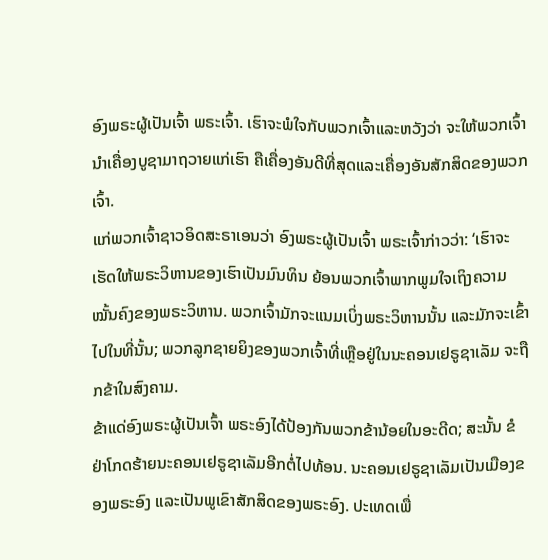ອົງພຣະຜູ້ເປັນເຈົ້າ ພຣະເຈົ້າ. ເຮົາຈະພໍໃຈກັບພວກເຈົ້າແລະຫວັງວ່າ ຈະໃຫ້ພວກເຈົ້ານຳເຄື່ອງບູຊາມາຖວາຍແກ່ເຮົາ ຄືເຄື່ອງອັນດີທີ່ສຸດແລະເຄື່ອງອັນສັກສິດຂອງພວກເຈົ້າ.
ແກ່ພວກເຈົ້າຊາວອິດສະຣາເອນວ່າ ອົງພຣະຜູ້ເປັນເຈົ້າ ພຣະເຈົ້າກ່າວວ່າ: ‘ເຮົາຈະເຮັດໃຫ້ພຣະວິຫານຂອງເຮົາເປັນມົນທິນ ຍ້ອນພວກເຈົ້າພາກພູມໃຈເຖິງຄວາມໝັ້ນຄົງຂອງພຣະວິຫານ. ພວກເຈົ້າມັກຈະແນມເບິ່ງພຣະວິຫານນັ້ນ ແລະມັກຈະເຂົ້າໄປໃນທີ່ນັ້ນ; ພວກລູກຊາຍຍິງຂອງພວກເຈົ້າທີ່ເຫຼືອຢູ່ໃນນະຄອນເຢຣູຊາເລັມ ຈະຖືກຂ້າໃນສົງຄາມ.
ຂ້າແດ່ອົງພຣະຜູ້ເປັນເຈົ້າ ພຣະອົງໄດ້ປ້ອງກັນພວກຂ້ານ້ອຍໃນອະດີດ; ສະນັ້ນ ຂໍຢ່າໂກດຮ້າຍນະຄອນເຢຣູຊາເລັມອີກຕໍ່ໄປທ້ອນ. ນະຄອນເຢຣູຊາເລັມເປັນເມືອງຂອງພຣະອົງ ແລະເປັນພູເຂົາສັກສິດຂອງພຣະອົງ. ປະເທດເພື່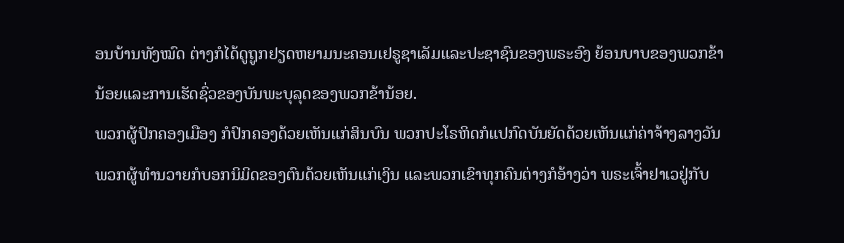ອນບ້ານທັງໝົດ ຕ່າງກໍໄດ້ດູຖູກຢຽດຫຍາມນະຄອນເຢຣູຊາເລັມແລະປະຊາຊົນຂອງພຣະອົງ ຍ້ອນບາບຂອງພວກຂ້ານ້ອຍແລະການເຮັດຊົ່ວຂອງບັນພະບຸລຸດຂອງພວກຂ້ານ້ອຍ.
ພວກຜູ້ປົກຄອງເມືອງ ກໍປົກຄອງດ້ວຍເຫັນແກ່ສິນບົນ ພວກປະໂຣຫິດກໍແປກົດບັນຍັດດ້ວຍເຫັນແກ່ຄ່າຈ້າງລາງວັນ ພວກຜູ້ທຳນວາຍກໍບອກນິມິດຂອງຕົນດ້ວຍເຫັນແກ່ເງິນ ແລະພວກເຂົາທຸກຄົນຕ່າງກໍອ້າງວ່າ ພຣະເຈົ້າຢາເວຢູ່ກັບ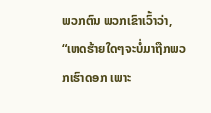ພວກຕົນ ພວກເຂົາເວົ້າວ່າ, “ເຫດຮ້າຍໃດໆຈະບໍ່ມາຖືກພວກເຮົາດອກ ເພາະ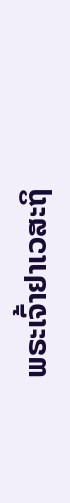ພຣະເຈົ້າຢາເວສະຖິ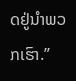ດຢູ່ນຳພວກເຮົາ.”